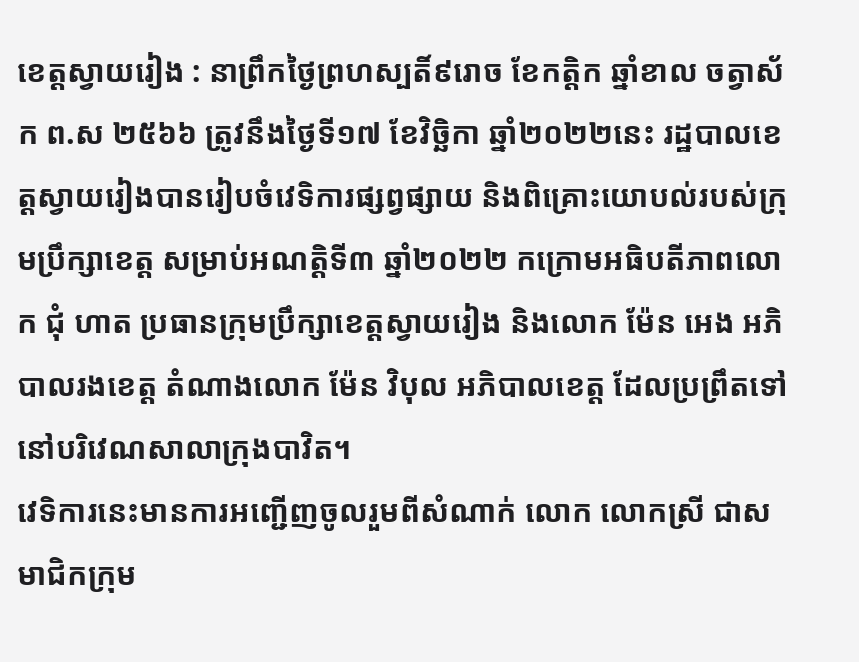ខេត្តស្វាយរៀង : នាព្រឹកថ្ងៃព្រហស្បតិ៍៩រោច ខែកត្តិក ឆ្នាំខាល ចត្វាស័ក ព.ស ២៥៦៦ ត្រូវនឹងថៃ្ងទី១៧ ខែវិច្ឆិកា ឆ្នាំ២០២២នេះ រដ្ឋបាលខេត្តស្វាយរៀងបានរៀបចំវេទិការផ្សព្វផ្សាយ និងពិគ្រោះយោបល់របស់ក្រុមប្រឹក្សាខេត្ត សម្រាប់អណត្តិទី៣ ឆ្នាំ២០២២ កក្រោមអធិបតីភាពលោក ជុំ ហាត ប្រធានក្រុមប្រឹក្សាខេត្តស្វាយរៀង និងលោក ម៉ែន អេង អភិបាលរងខេត្ត តំណាងលោក ម៉ែន វិបុល អភិបាលខេត្ត ដែលប្រព្រឹតទៅនៅបរិវេណសាលាក្រុងបាវិត។
វេទិការនេះមានការអញ្ជើញចូលរួមពីសំណាក់ លោក លោកស្រី ជាសមាជិកក្រុម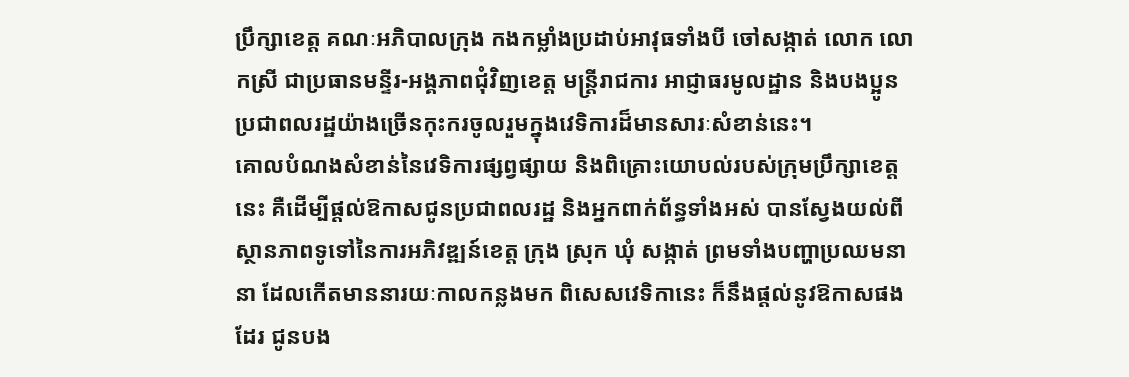ប្រឹក្សាខេត្ត គណៈអភិបាលក្រុង កងកម្លាំងប្រដាប់អាវុធទាំងបី ចៅសង្កាត់ លោក លោកស្រី ជាប្រធានមន្ទីរ-អង្គភាពជុំវិញខេត្ត មន្រ្តីរាជការ អាជ្ញាធរមូលដ្ឋាន និងបងប្អូនប្រជាពលរដ្ឋយ៉ាងច្រើនកុះករចូលរួមក្នុងវេទិការដ៏មានសារៈសំខាន់នេះ។
គោលបំណងសំខាន់នៃវេទិការផ្សព្វផ្សាយ និងពិគ្រោះយោបល់របស់ក្រុមប្រឹក្សាខេត្តនេះ គឺដើម្បីផ្តល់ឱកាសជូនប្រជាពលរដ្ឋ និងអ្នកពាក់ព័ន្ធទាំងអស់ បានស្វែងយល់ពីស្ថានភាពទូទៅនៃការអភិវឌ្ឍន៍ខេត្ត ក្រុង ស្រុក ឃុំ សង្កាត់ ព្រមទាំងបញ្ហាប្រឈមនានា ដែលកើតមាននារយៈកាលកន្លងមក ពិសេសវេទិកានេះ ក៏នឹងផ្តល់នូវឱកាសផងដែរ ជូនបង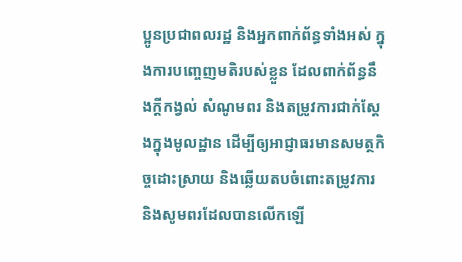ប្អូនប្រជាពលរដ្ឋ និងអ្នកពាក់ព័ន្ធទាំងអស់ ក្នុងការបញ្ចេញមតិរបស់ខ្លួន ដែលពាក់ព័ន្ធនឹងក្តីកង្វល់ សំណូមពរ និងតម្រូវការជាក់ស្តែងក្នុងមូលដ្ឋាន ដើម្បីឲ្យអាជ្ញាធរមានសមត្ថកិច្ចដោះស្រាយ និងឆ្លើយតបចំពោះតម្រូវការ និងសូមពរដែលបានលើកឡើ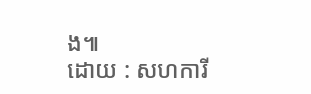ង៕
ដោយ : សហការី